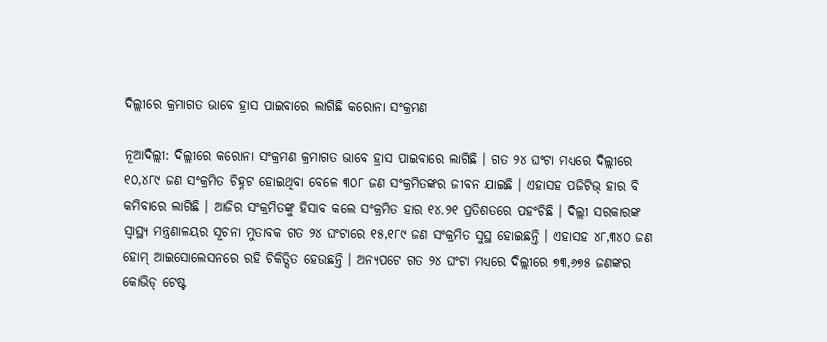ଦିଲ୍ଲୀରେ କ୍ରମାଗତ ଭାବେ ହ୍ରାସ ପାଇବାରେ ଲାଗିଛି କରୋନା ସଂକ୍ରମଣ

ନୂଆଦିଲ୍ଲୀ: ଦିଲ୍ଲୀରେ କରୋନା ସଂକ୍ରମଣ କ୍ରମାଗତ ଭାବେ ହ୍ରାସ ପାଇବାରେ ଲାଗିଛି । ଗତ ୨୪ ଘଂଟା ମଧ୍ୟରେ ଦିଲ୍ଲୀରେ ୧୦,୪୮୯ ଜଣ ସଂକ୍ରମିତ ଚିହ୍ନଟ ହୋଇଥିବା ବେଳେ ୩୦୮ ଜଣ ସଂକ୍ରମିତଙ୍କର ଜୀବନ ଯାଇଛି । ଏହାସହ ପଜିଟିଭ୍ ହାର ବି କମିବାରେ ଲାଗିଛି । ଆଜିର ସଂକ୍ରମିତଙ୍କୁ ହିସାବ କଲେ ସଂକ୍ରମିତ ହାର ୧୪.୨୧ ପ୍ରତିଶତରେ ପହଂଚିଛି । ଦିଲ୍ଲୀ ସରକାରଙ୍କ ସ୍ୱାସ୍ଥ୍ୟ ମନ୍ତ୍ରଣାଳୟର ସୂଚନା ମୁତାବକ ଗତ ୨୪ ଘଂଟାରେ ୧୫,୧୮୯ ଜଣ ସଂକ୍ରମିତ ସୁସ୍ଥ ହୋଇଛନ୍ତି । ଏହାସହ ୪୮,୩୪୦ ଜଣ ହୋମ୍ ଆଇସୋଲେସନରେ ରହି ଚିକିତ୍ସିତ ହେଉଛନ୍ତି । ଅନ୍ୟପଟେ ଗତ ୨୪ ଘଂଟା ମଧ୍ୟରେ ଦିଲ୍ଲୀରେ ୭୩,୬୭୫ ଜଣଙ୍କର କୋଭିଡ୍ ଟେଷ୍ଟ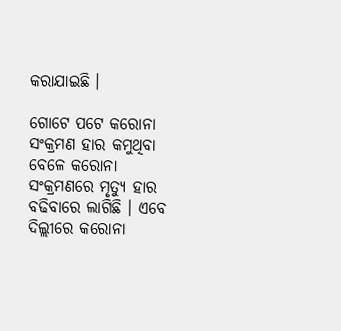କରାଯାଇଛି ।

ଗୋଟେ ପଟେ କରୋନା ସଂକ୍ରମଣ ହାର କମୁଥିବା ବେଳେ କରୋନା ସଂକ୍ରମଣରେ ମୃତ୍ୟୁ ହାର ବଢିବାରେ ଲାଗିଛି । ଏବେ ଦିଲ୍ଲୀରେ କରୋନା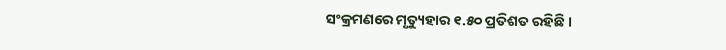ସଂକ୍ରମଣରେ ମୃତ୍ୟୁହାର ୧.୫୦ ପ୍ରତିଶତ ରହିଛି ।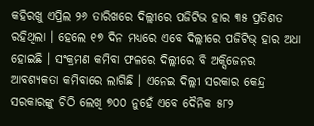କହିରଖୁ ଏପ୍ରିଲ ୨୬ ତାରିଖରେ ଦିଲ୍ଲୀରେ ପଜିଟିଭ ହାର ୩୫ ପ୍ରତିଶତ ରହିଥିଲା । ହେଲେ ୧୭ ଦିନ ମଧ୍ୟରେ ଏବେ ଦିଲ୍ଲୀରେ ପଜିଟିଭ୍ ହାର ଅଧା ହୋଇଛି । ସଂକ୍ରମଣ କମିବା ଫଳରେ ଦିଲ୍ଲୀରେ ବି ଅକ୍ସିଜେନର ଆବଶ୍ୟକତା କମିବାରେ ଲାଗିଛି । ଏନେଇ ଦିଲ୍ଲୀ ସରକାର କେନ୍ଦ୍ର ସରକାରଙ୍କୁ ଚିଠି ଲେଖି ୭୦୦ ନୁହେଁ ଏବେ ଦୈନିକ ୫୮୨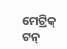ମେଟ୍ରିକ୍ ଟନ୍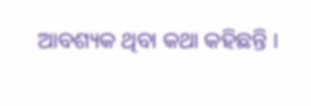ଆବଶ୍ୟକ ଥିବା କଥା କହିଛନ୍ତି ।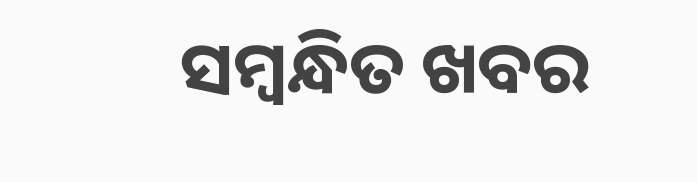ସମ୍ବନ୍ଧିତ ଖବର